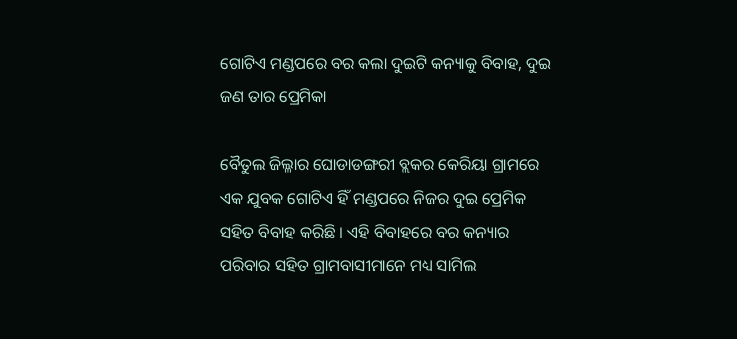ଗୋଟିଏ ମଣ୍ଡପରେ ବର କଲା ଦୁଇଟି କନ୍ୟାକୁ ବିବାହ, ଦୁଇ ଜଣ ତାର ପ୍ରେମିକା

ବୈତୁଲ ଜିଲ୍ଳାର ଘୋଡାଡଙ୍ଗରୀ ବ୍ଲକର କେରିୟା ଗ୍ରାମରେ ଏକ ଯୁବକ ଗୋଟିଏ ହିଁ ମଣ୍ଡପରେ ନିଜର ଦୁଇ ପ୍ରେମିକ ସହିତ ବିବାହ କରିଛି । ଏହି ବିବାହରେ ବର କନ୍ୟାର ପରିବାର ସହିତ ଗ୍ରାମବାସୀମାନେ ମଧ୍ୟ ସାମିଲ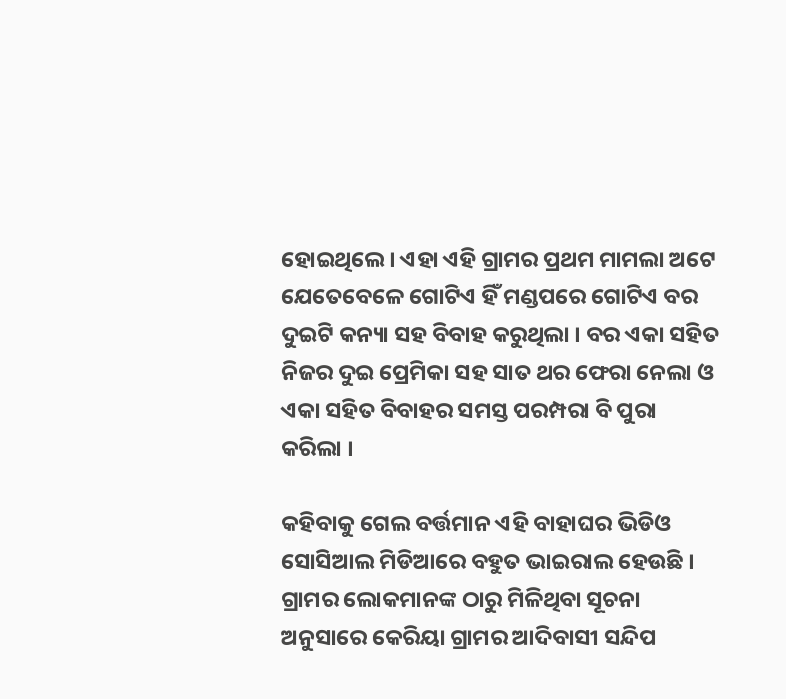ହୋଇଥିଲେ । ଏହା ଏହି ଗ୍ରାମର ପ୍ରଥମ ମାମଲା ଅଟେ ଯେତେବେଳେ ଗୋଟିଏ ହିଁ ମଣ୍ଡପରେ ଗୋଟିଏ ବର ଦୁଇଟି କନ୍ୟା ସହ ବିବାହ କରୁଥିଲା । ବର ଏକା ସହିତ ନିଜର ଦୁଇ ପ୍ରେମିକା ସହ ସାତ ଥର ଫେରା ନେଲା ଓ ଏକା ସହିତ ବିବାହର ସମସ୍ତ ପରମ୍ପରା ବି ପୁରା କରିଲା ।

କହିବାକୁ ଗେଲ ବର୍ତ୍ତମାନ ଏହି ବାହାଘର ଭିଡିଓ ସୋସିଆଲ ମିଡିଆରେ ବହୁତ ଭାଇରାଲ ହେଉଛି । ଗ୍ରାମର ଲୋକମାନଙ୍କ ଠାରୁ ମିଳିଥିବା ସୂଚନା ଅନୁସାରେ କେରିୟା ଗ୍ରାମର ଆଦିବାସୀ ସନ୍ଦିପ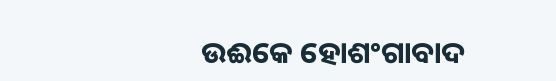ଉଈକେ ହୋଶଂଗାବାଦ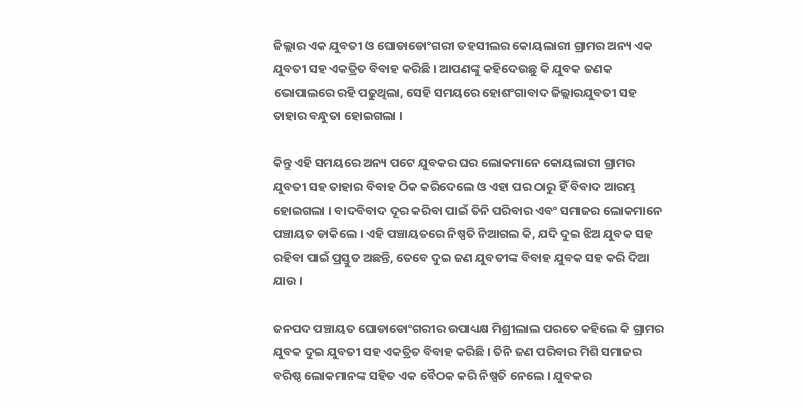ଜିଲ୍ଲାର ଏକ ଯୁବତୀ ଓ ଘୋଡାଡୋଂଗରୀ ତହସୀଲର କୋୟଲାରୀ ଗ୍ରାମର ଅନ୍ୟ ଏକ ଯୁବତୀ ସହ ଏକତ୍ରିତ ବିବାହ କରିଛି । ଆପଣଙ୍କୁ କହିଦେଉଛୁ କି ଯୁବକ ଜଣକ ଭୋପାଲରେ ରହି ପଢୁଥିଲା, ସେହି ସମୟରେ ହୋଶଂଗାବାଦ ଜିଲ୍ଲାରଯୁବତୀ ସହ ତାହାର ବନ୍ଧୁତା ହୋଇଗଲା ।

କିନ୍ତୁ ଏହି ସମୟରେ ଅନ୍ୟ ପଟେ ଯୁବକର ଘର ଲୋକମାନେ କୋୟଲାରୀ ଗ୍ରାମର ଯୁବତୀ ସହ ତାହାର ବିବାହ ଠିକ କରିଦେଲେ ଓ ଏହା ପର ଠାରୁ ହିଁ ବିବାଦ ଆରମ୍ଭ ହୋଇଗଲା । ବାଦବିବାଦ ଦୂର କରିବା ପାଇଁ ତିନି ପରିବାର ଏବଂ ସମାଜର ଲୋକମାନେ ପଞ୍ଚାୟତ ଡାକିଲେ । ଏହି ପଞ୍ଚାୟତରେ ନିଷ୍ପତି ନିଆଗଲ କି, ଯଦି ଦୁଇ ଝିଅ ଯୁବକ ସହ ରହିବା ପାଇଁ ପ୍ରସ୍ତୁତ ଅଛନ୍ତି, ତେବେ ଦୁଇ ଜଣ ଯୁବତୀଙ୍କ ବିବାହ ଯୁବକ ସହ କରି ଦିଆ ଯାଉ ।

ଜନପଦ ପଞ୍ଚାୟତ ଘୋଡାଡୋଂଗରୀର ଉପାଧ୍ୟକ୍ଷ ମିଶ୍ରୀଲାଲ ପରତେ କହିଲେ କି ଗ୍ରାମର ଯୁବକ ଦୁଇ ଯୁବତୀ ସହ ଏକତ୍ରିତ ବିବାହ କରିଛି । ତିନି ଜଣ ପରିବାର ମିଶି ସମାଜର ବରିଷ୍ଠ ଲୋକମାନଙ୍କ ସହିତ ଏକ ବୈଠକ କରି ନିଷ୍ପତି ନେଲେ । ଯୁବକର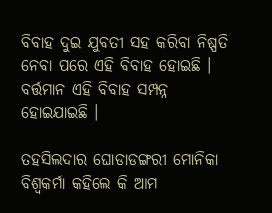ବିବାହ ଦୁଇ ଯୁବତୀ ସହ କରିବା ନିଷ୍ପତି ନେବା ପରେ ଏହି ବିବାହ ହୋଇଛି । ବର୍ତ୍ତମାନ ଏହି ବିବାହ ସମ୍ପନ୍ନ ହୋଇଯାଇଛି ।

ତହସିଲଦାର ଘୋଡାଡଙ୍ଗରୀ ମୋନିକା ବିଶ୍ଵକର୍ମା କହିଲେ କି ଆମ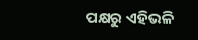ପକ୍ଷରୁ ଏହିଭଳି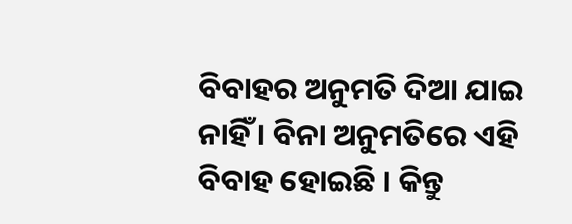ବିବାହର ଅନୁମତି ଦିଆ ଯାଇ ନାହିଁ । ବିନା ଅନୁମତିରେ ଏହି ବିବାହ ହୋଇଛି । କିନ୍ତୁ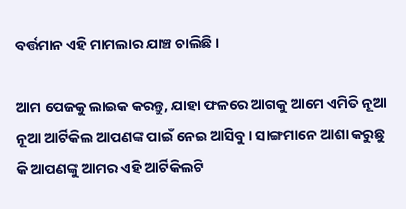ବର୍ତ୍ତମାନ ଏହି ମାମଲାର ଯାଞ୍ଚ ଚାଲିଛି ।

ଆମ ପେଜକୁ ଲାଇକ କରନ୍ତୁ, ଯାହା ଫଳରେ ଆଗକୁ ଆମେ ଏମିତି ନୂଆ ନୂଆ ଆର୍ଟିକିଲ ଆପଣଙ୍କ ପାଇଁ ନେଇ ଆସିବୁ । ସାଙ୍ଗମାନେ ଆଶା କରୁଛୁ କି ଆପଣଙ୍କୁ ଆମର ଏହି ଆର୍ଟିକିଲଟି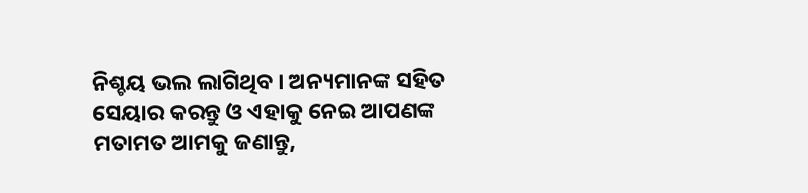ନିଶ୍ଚୟ ଭଲ ଲାଗିଥିବ । ଅନ୍ୟମାନଙ୍କ ସହିତ ସେୟାର କରନ୍ତୁ ଓ ଏହାକୁ ନେଇ ଆପଣଙ୍କ ମତାମତ ଆମକୁ ଜଣାନ୍ତୁ,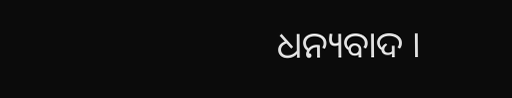ଧନ୍ୟବାଦ ।